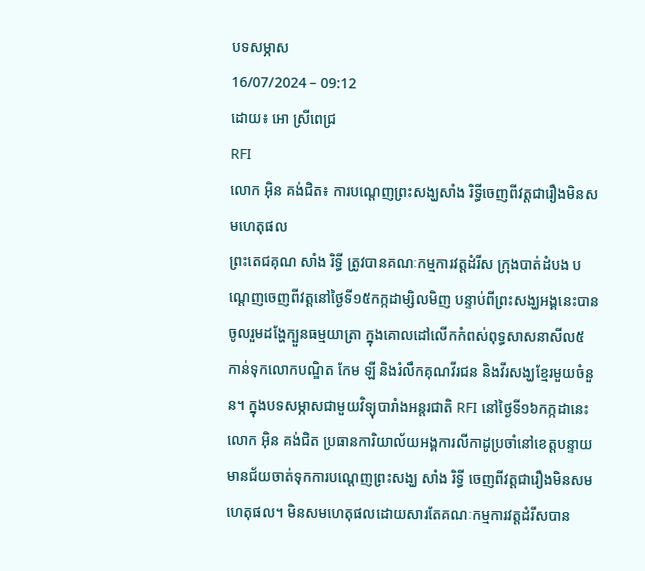បទសម្ភាស
16/07/2024 – 09:12
ដោយ៖ អោ ស្រីពេជ្រ
RFI
លោក អ៊ិន គង់ជិត៖ ការបណ្តេញព្រះសង្ឃសាំង រិទ្ធីចេញពីវត្តជារឿងមិនសមហេតុផល
ព្រះតេជគុណ សាំង រិទ្ធី ត្រូវបានគណៈកម្មការវត្តដំរីស ក្រុងបាត់ដំបង បណ្ដេញចេញពីវត្តនៅថ្ងៃទី១៥កក្កដាម្សិលមិញ បន្ទាប់ពីព្រះសង្ឃអង្គនេះបានចូលរួមដង្ហែក្បួនធម្មយាត្រា ក្នុងគោលដៅលើកកំពស់ពុទ្ធសាសនាសីល៥ កាន់ទុកលោកបណ្ឌិត កែម ឡី និងរំលឹកគុណវីរជន និងវីរសង្ឃខ្មែរមួយចំនួន។ ក្នុងបទសម្ភាសជាមួយវិទ្យុបារាំងអន្តរជាតិ RFI នៅថ្ងៃទី១៦កក្កដានេះ លោក អ៊ិន គង់ជិត ប្រធានការិយាល័យអង្គការលីកាដូប្រចាំនៅខេត្តបន្ទាយមានជ័យចាត់ទុកការបណ្តេញព្រះសង្ឃ សាំង រិទ្ធី ចេញពីវត្តជារឿងមិនសមហេតុផល។ មិនសមហេតុផលដោយសារតែគណៈកម្មការវត្តដំរីសបាន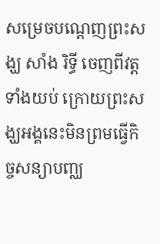សម្រេចបណ្តេញព្រះសង្ឃ សាំង រិទ្ធី ចេញពីវត្តទាំងយប់ ក្រោយព្រះសង្ឃអង្គនេះមិនព្រមធ្វើកិច្ចសន្យាបញ្ឈ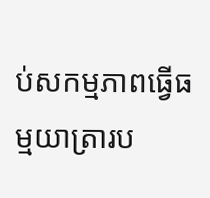ប់សកម្មភាពធ្វើធម្មយាត្រារប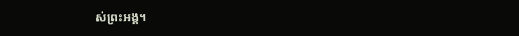ស់ព្រះអង្គ។